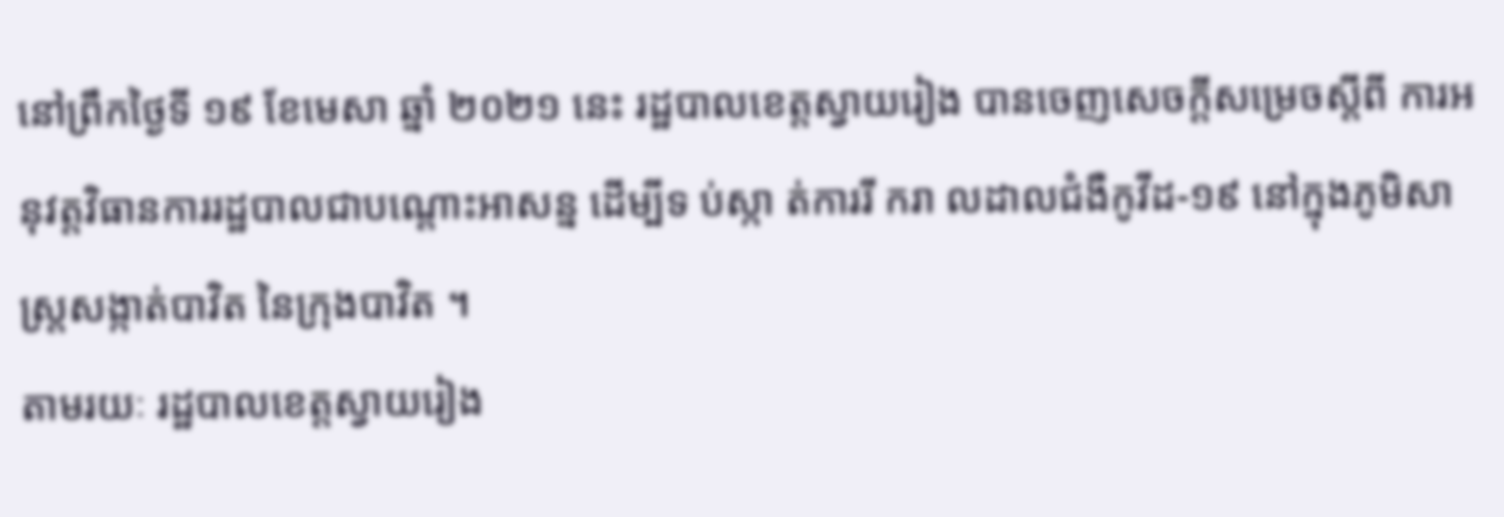នៅព្រឹកថ្ងៃទី ១៩ ខែមេសា ឆ្នាំ ២០២១ នេះ រដ្ឋបាលខេត្តស្វាយរៀង បានចេញសេចក្ដីសម្រេចស្ដីពី ការអនុវត្តវិធានការរដ្ឋបាលជាបណ្ដោះអាសន្ន ដើម្បីទ ប់ស្កា ត់ការរី ករា លដាលជំងឺកូវីដ-១៩ នៅក្នុងភូមិសាស្រ្តសង្កាត់បាវិត នៃក្រុងបាវិត ។
តាមរយៈ រដ្ឋបាលខេត្តស្វាយរៀង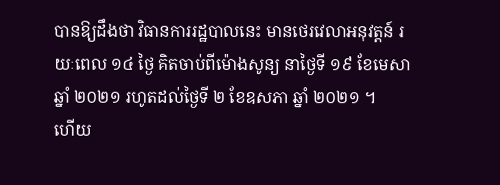បានឱ្យដឹងថា វិធានការរដ្ឋបាលនេះ មានថេរវេលាអនុវត្តន៍ រយៈពេល ១៤ ថ្ងៃ គិតចាប់ពីម៉ោងសូន្យ នាថ្ងៃទី ១៩ ខែមេសា ឆ្នាំ ២០២១ រហូតដល់ថ្ងៃទី ២ ខែឧសភា ឆ្នាំ ២០២១ ។
ហើយ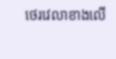ថេរវេលាខាងលើ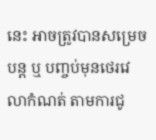នេះ អាចត្រូវបានសម្រេចបន្ត ឬ បញ្ចប់មុនថេរវេលាកំណត់ តាមការជូ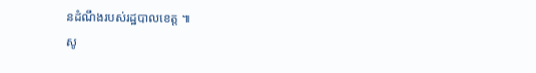នដំណឹងរបស់រដ្ឋបាលខេត្ត ៕
សូ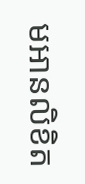មអានលិខិត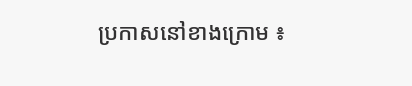ប្រកាសនៅខាងក្រោម ៖